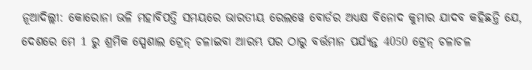ନୂଆଦିଲ୍ଲୀ: କୋରୋନା ଭଳି ମହାବିପତ୍ତି ସମୟରେ ଭାରତୀୟ ରେଲୱେ ବୋର୍ଡର ଅଧ୍ୟକ୍ଷ ବିନୋଦ କୁମାର ଯାଦବ କହିଛନ୍ତି ଯେ, ଦେଶରେ ମେ 1 ରୁ ଶ୍ରମିକ ସ୍ପେଶାଲ ଟ୍ରେନ୍ ଚଳାଇବା ଆରମ୍ଭ ପର ଠାରୁ ବର୍ତ୍ତମାନ ପର୍ଯ୍ୟନ୍ତ 4050 ଟ୍ରେନ୍ ଚଳାଚଳ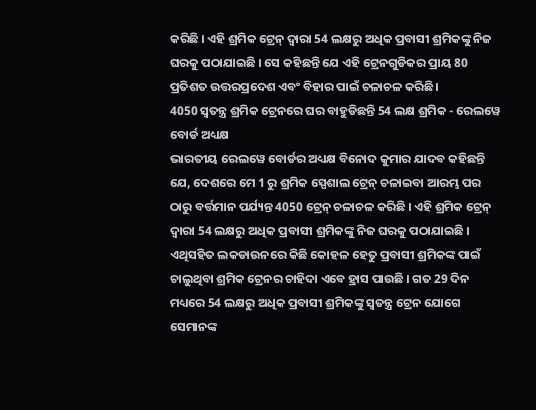କରିଛି । ଏହି ଶ୍ରମିକ ଟ୍ରେନ୍ ଦ୍ବାରା 54 ଲକ୍ଷରୁ ଅଧିକ ପ୍ରବାସୀ ଶ୍ରମିକଙ୍କୁ ନିଜ ଘରକୁ ପଠାଯାଇଛି । ସେ କହିଛନ୍ତି ଯେ ଏହି ଟ୍ରେନଗୁଡିକର ପ୍ରାୟ 80 ପ୍ରତିଶତ ଉତ୍ତରପ୍ରଦେଶ ଏବଂ ବିହାର ପାଇଁ ଚଳାଚଳ କରିଛି।
4050 ସ୍ବତନ୍ତ୍ର ଶ୍ରମିକ ଟ୍ରେନରେ ଘର ବାହୁଡିଛନ୍ତି 54 ଲକ୍ଷ ଶ୍ରମିକ - ରେଲୱେ ବୋର୍ଡ ଅଧ୍ୟକ୍ଷ
ଭାରତୀୟ ରେଲୱେ ବୋର୍ଡର ଅଧ୍ୟକ୍ଷ ବିନୋଦ କୁମାର ଯାଦବ କହିଛନ୍ତି ଯେ, ଦେଶରେ ମେ 1 ରୁ ଶ୍ରମିକ ସ୍ପେଶାଲ ଟ୍ରେନ୍ ଚଳାଇବା ଆରମ୍ଭ ପର ଠାରୁ ବର୍ତ୍ତମାନ ପର୍ଯ୍ୟନ୍ତ 4050 ଟ୍ରେନ୍ ଚଳାଚଳ କରିଛି । ଏହି ଶ୍ରମିକ ଟ୍ରେନ୍ ଦ୍ବାରା 54 ଲକ୍ଷରୁ ଅଧିକ ପ୍ରବାସୀ ଶ୍ରମିକଙ୍କୁ ନିଜ ଘରକୁ ପଠାଯାଇଛି ।
ଏଥିସହିତ ଲକଡାଉନରେ କିଛି କୋହଳ ହେତୁ ପ୍ରବାସୀ ଶ୍ରମିକଙ୍କ ପାଇଁ ଚାଲୁଥିବା ଶ୍ରମିକ ଟ୍ରେନର ଚାହିଦା ଏବେ ହ୍ରାସ ପାଉଛି । ଗତ 29 ଦିନ ମଧ୍ୟରେ 54 ଲକ୍ଷରୁ ଅଧିକ ପ୍ରବାସୀ ଶ୍ରମିକଙ୍କୁ ସ୍ବତନ୍ତ୍ର ଟ୍ରେନ ଯୋଗେ ସେମାନଙ୍କ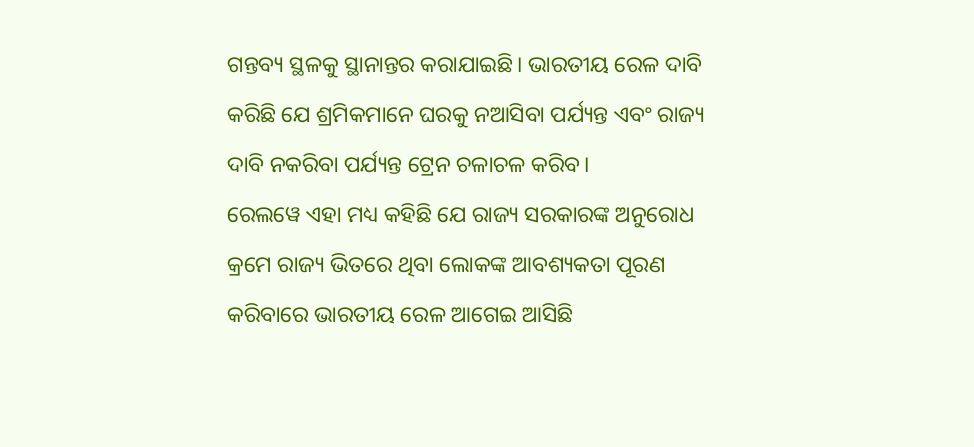ଗନ୍ତବ୍ୟ ସ୍ଥଳକୁ ସ୍ଥାନାନ୍ତର କରାଯାଇଛି। ଭାରତୀୟ ରେଳ ଦାବି କରିଛି ଯେ ଶ୍ରମିକମାନେ ଘରକୁ ନଆସିବା ପର୍ଯ୍ୟନ୍ତ ଏବଂ ରାଜ୍ୟ ଦାବି ନକରିବା ପର୍ଯ୍ୟନ୍ତ ଟ୍ରେନ ଚଳାଚଳ କରିବ।
ରେଲୱେ ଏହା ମଧ୍ୟ କହିଛି ଯେ ରାଜ୍ୟ ସରକାରଙ୍କ ଅନୁରୋଧ କ୍ରମେ ରାଜ୍ୟ ଭିତରେ ଥିବା ଲୋକଙ୍କ ଆବଶ୍ୟକତା ପୂରଣ କରିବାରେ ଭାରତୀୟ ରେଳ ଆଗେଇ ଆସିଛି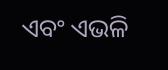ଏବଂ ଏଭଳି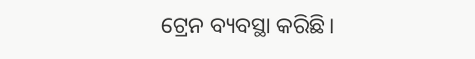ଟ୍ରେନ ବ୍ୟବସ୍ଥା କରିଛି।